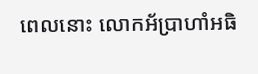ពេលនោះ លោកអ័ប្រាហាំអធិ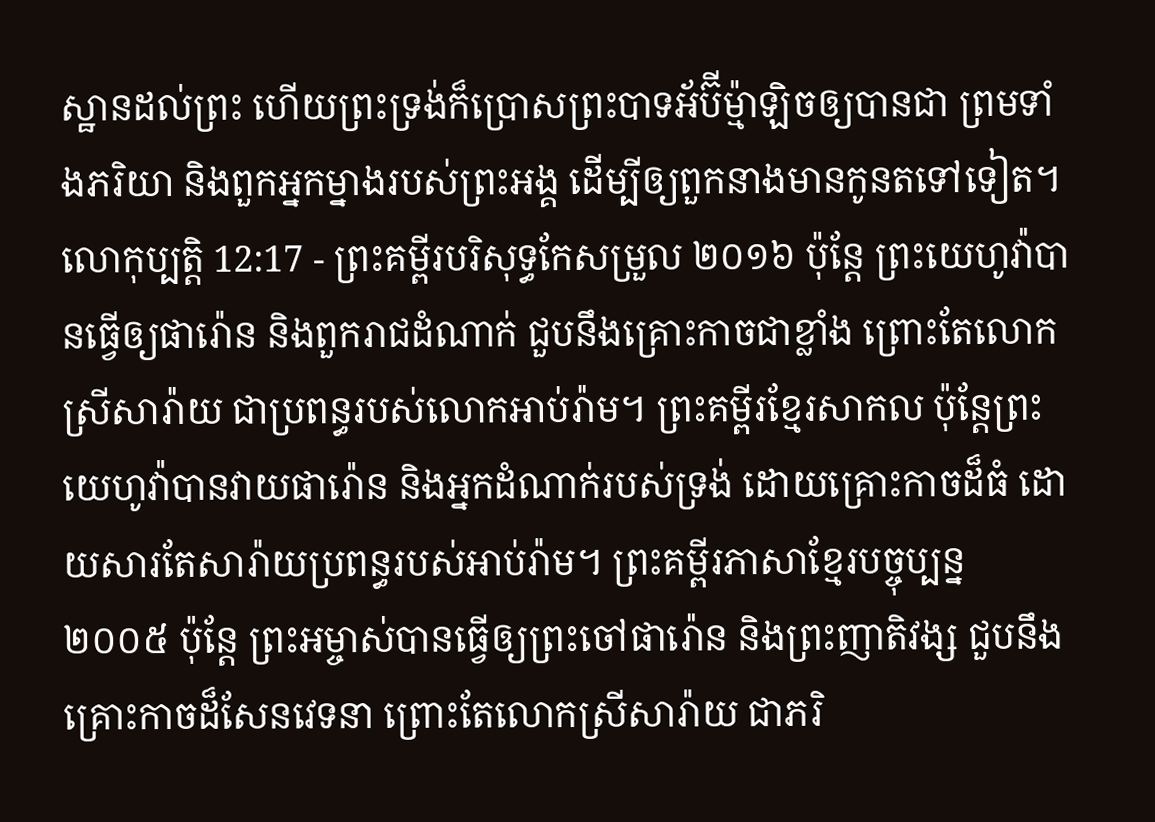ស្ឋានដល់ព្រះ ហើយព្រះទ្រង់ក៏ប្រោសព្រះបាទអ័ប៊ីម៉្មាឡិចឲ្យបានជា ព្រមទាំងភរិយា និងពួកអ្នកម្នាងរបស់ព្រះអង្គ ដើម្បីឲ្យពួកនាងមានកូនតទៅទៀត។
លោកុប្បត្តិ 12:17 - ព្រះគម្ពីរបរិសុទ្ធកែសម្រួល ២០១៦ ប៉ុន្ដែ ព្រះយេហូវ៉ាបានធ្វើឲ្យផារ៉ោន និងពួករាជដំណាក់ ជួបនឹងគ្រោះកាចជាខ្លាំង ព្រោះតែលោកស្រីសារ៉ាយ ជាប្រពន្ធរបស់លោកអាប់រ៉ាម។ ព្រះគម្ពីរខ្មែរសាកល ប៉ុន្តែព្រះយេហូវ៉ាបានវាយផារ៉ោន និងអ្នកដំណាក់របស់ទ្រង់ ដោយគ្រោះកាចដ៏ធំ ដោយសារតែសារ៉ាយប្រពន្ធរបស់អាប់រ៉ាម។ ព្រះគម្ពីរភាសាខ្មែរបច្ចុប្បន្ន ២០០៥ ប៉ុន្តែ ព្រះអម្ចាស់បានធ្វើឲ្យព្រះចៅផារ៉ោន និងព្រះញាតិវង្ស ជួបនឹងគ្រោះកាចដ៏សែនវេទនា ព្រោះតែលោកស្រីសារ៉ាយ ជាភរិ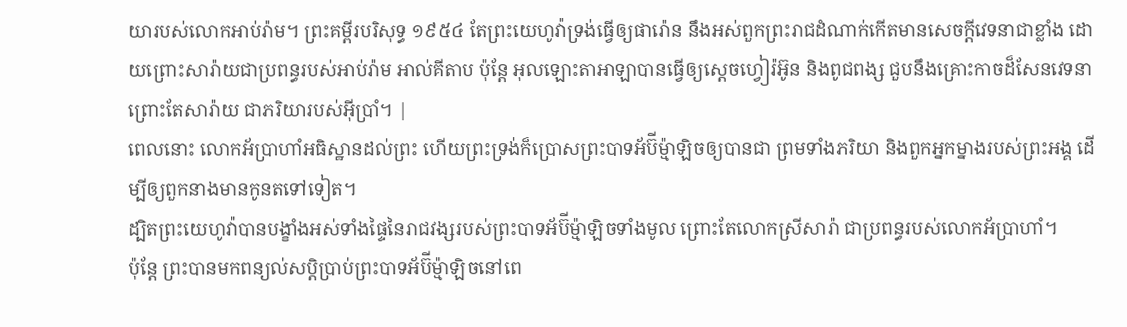យារបស់លោកអាប់រ៉ាម។ ព្រះគម្ពីរបរិសុទ្ធ ១៩៥៤ តែព្រះយេហូវ៉ាទ្រង់ធ្វើឲ្យផារ៉ោន នឹងអស់ពួកព្រះរាជដំណាក់កើតមានសេចក្ដីវេទនាជាខ្លាំង ដោយព្រោះសារ៉ាយជាប្រពន្ធរបស់អាប់រ៉ាម អាល់គីតាប ប៉ុន្តែ អុលឡោះតាអាឡាបានធ្វើឲ្យស្តេចហ្វៀរ៉អ៊ូន និងពូជពង្ស ជួបនឹងគ្រោះកាចដ៏សែនវេទនា ព្រោះតែសារ៉ាយ ជាភរិយារបស់អ៊ីប្រាំ។ |
ពេលនោះ លោកអ័ប្រាហាំអធិស្ឋានដល់ព្រះ ហើយព្រះទ្រង់ក៏ប្រោសព្រះបាទអ័ប៊ីម៉្មាឡិចឲ្យបានជា ព្រមទាំងភរិយា និងពួកអ្នកម្នាងរបស់ព្រះអង្គ ដើម្បីឲ្យពួកនាងមានកូនតទៅទៀត។
ដ្បិតព្រះយេហូវ៉ាបានបង្ខាំងអស់ទាំងផ្ទៃនៃរាជវង្សរបស់ព្រះបាទអ័ប៊ីម៉្មាឡិចទាំងមូល ព្រោះតែលោកស្រីសារ៉ា ជាប្រពន្ធរបស់លោកអ័ប្រាហាំ។
ប៉ុន្តែ ព្រះបានមកពន្យល់សប្តិប្រាប់ព្រះបាទអ័ប៊ីម៉្មាឡិចនៅពេ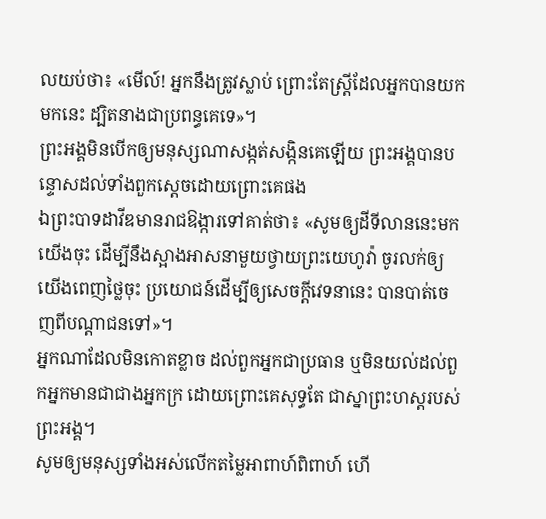លយប់ថា៖ «មើល៍! អ្នកនឹងត្រូវស្លាប់ ព្រោះតែស្ត្រីដែលអ្នកបានយកមកនេះ ដ្បិតនាងជាប្រពន្ធគេទេ»។
ព្រះអង្គមិនបើកឲ្យមនុស្សណាសង្កត់សង្កិនគេឡើយ ព្រះអង្គបានបន្ទោសដល់ទាំងពួកស្តេចដោយព្រោះគេផង
ឯព្រះបាទដាវីឌមានរាជឱង្ការទៅគាត់ថា៖ «សូមឲ្យដីទីលាននេះមកយើងចុះ ដើម្បីនឹងស្អាងអាសនាមួយថ្វាយព្រះយេហូវ៉ា ចូរលក់ឲ្យយើងពេញថ្លៃចុះ ប្រយោជន៍ដើម្បីឲ្យសេចក្ដីវេទនានេះ បានបាត់ចេញពីបណ្ដាជនទៅ»។
អ្នកណាដែលមិនកោតខ្លាច ដល់ពួកអ្នកជាប្រធាន ឬមិនយល់ដល់ពួកអ្នកមានជាជាងអ្នកក្រ ដោយព្រោះគេសុទ្ធតែ ជាស្នាព្រះហស្តរបស់ព្រះអង្គ។
សូមឲ្យមនុស្សទាំងអស់លើកតម្លៃអាពាហ៍ពិពាហ៍ ហើ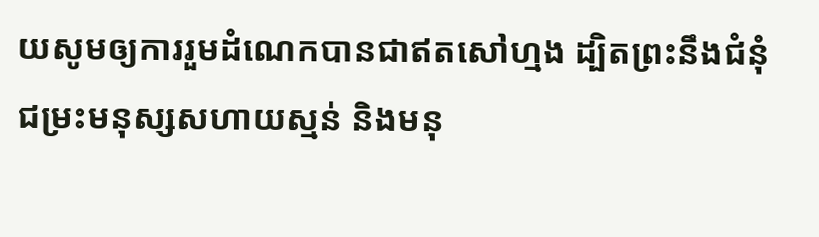យសូមឲ្យការរួមដំណេកបានជាឥតសៅហ្មង ដ្បិតព្រះនឹងជំនុំជម្រះមនុស្សសហាយស្មន់ និងមនុ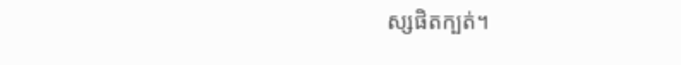ស្សផិតក្បត់។